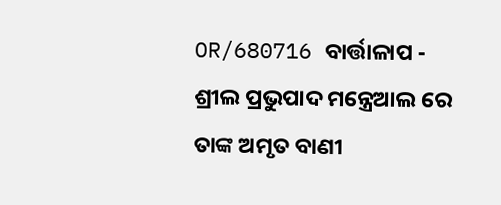OR/680716 ବାର୍ତ୍ତାଳାପ - ଶ୍ରୀଲ ପ୍ରଭୁପାଦ ମନ୍ତ୍ରେଆଲ ରେ ତାଙ୍କ ଅମୃତ ବାଣୀ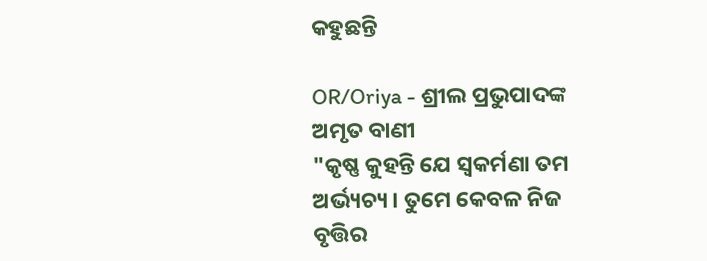କହୁଛନ୍ତି

OR/Oriya - ଶ୍ରୀଲ ପ୍ରଭୁପାଦଙ୍କ ଅମୃତ ବାଣୀ
"କୃଷ୍ଣ କୁହନ୍ତି ଯେ ସ୍ଵକର୍ମଣା ତମ ଅର୍ଭ୍ୟଚ୍ୟ । ତୁମେ କେବଳ ନିଜ ବୃତ୍ତିର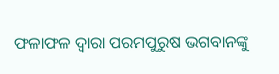ଫଳାଫଳ ଦ୍ୱାରା ପରମପୁରୁଷ ଭଗବାନଙ୍କୁ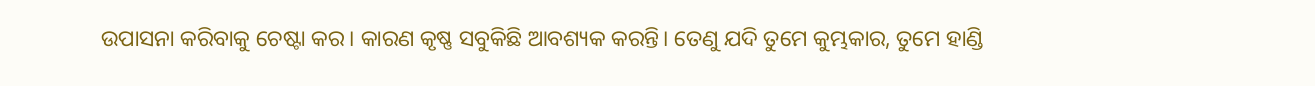ଉପାସନା କରିବାକୁ ଚେଷ୍ଟା କର। କାରଣ କୃଷ୍ଣ ସବୁକିଛି ଆବଶ୍ୟକ କରନ୍ତି। ତେଣୁ ଯଦି ତୁମେ କୁମ୍ଭକାର, ତୁମେ ହାଣ୍ଡି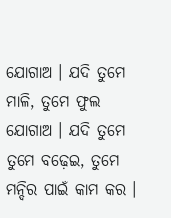ଯୋଗାଅ । ଯଦି ତୁମେ ମାଳି, ତୁମେ ଫୁଲ ଯୋଗାଅ । ଯଦି ତୁମେ ତୁମେ ବଢ଼େଇ, ତୁମେ ମନ୍ଦିର ପାଇଁ କାମ କର ।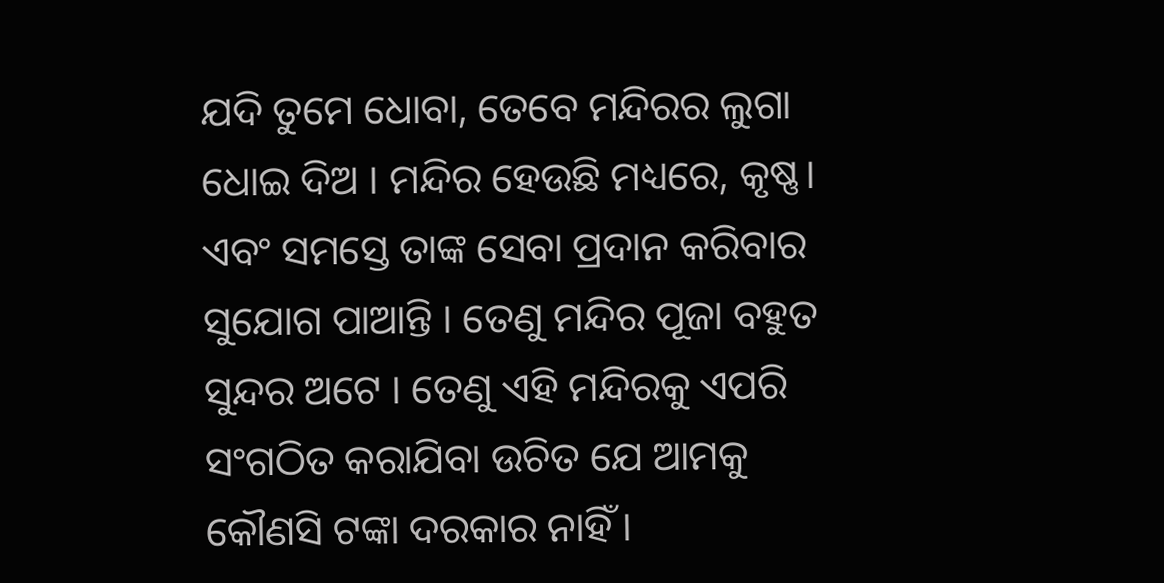ଯଦି ତୁମେ ଧୋବା, ତେବେ ମନ୍ଦିରର ଲୁଗା ଧୋଇ ଦିଅ । ମନ୍ଦିର ହେଉଛି ମଧ୍ୟରେ, କୃଷ୍ଣ। ଏବଂ ସମସ୍ତେ ତାଙ୍କ ସେବା ପ୍ରଦାନ କରିବାର ସୁଯୋଗ ପାଆନ୍ତି । ତେଣୁ ମନ୍ଦିର ପୂଜା ବହୁତ ସୁନ୍ଦର ଅଟେ । ତେଣୁ ଏହି ମନ୍ଦିରକୁ ଏପରି ସଂଗଠିତ କରାଯିବା ଉଚିତ ଯେ ଆମକୁ କୌଣସି ଟଙ୍କା ଦରକାର ନାହିଁ ।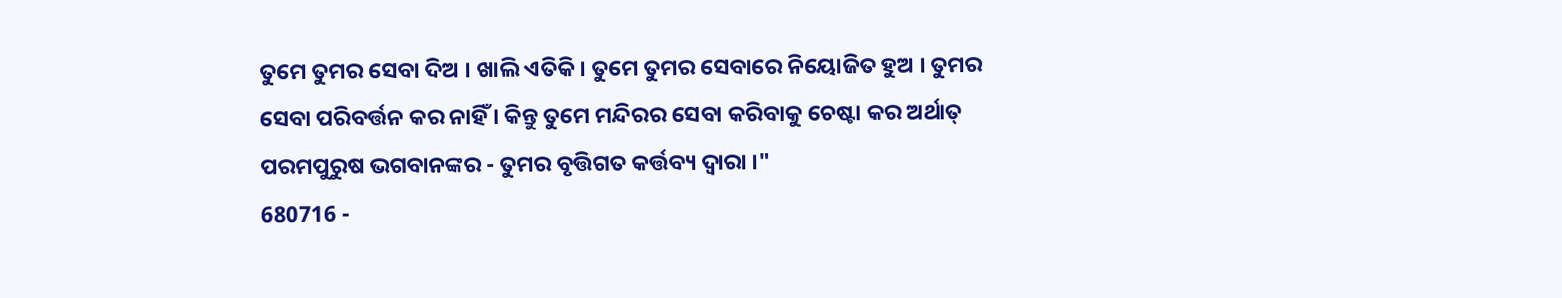ତୁମେ ତୁମର ସେବା ଦିଅ । ଖାଲି ଏତିକି। ତୁମେ ତୁମର ସେବାରେ ନିୟୋଜିତ ହୁଅ । ତୁମର ସେବା ପରିବର୍ତ୍ତନ କର ନାହିଁ । କିନ୍ତୁ ତୁମେ ମନ୍ଦିରର ସେବା କରିବାକୁ ଚେଷ୍ଟା କର ଅର୍ଥାତ୍ ପରମପୁରୁଷ ଭଗବାନଙ୍କର - ତୁମର ବୃତ୍ତିଗତ କର୍ତ୍ତବ୍ୟ ଦ୍ୱାରା ।"
680716 -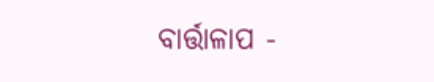ବାର୍ତ୍ତାଳାପ -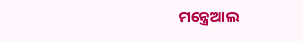ମନ୍ତ୍ରେଆଲ